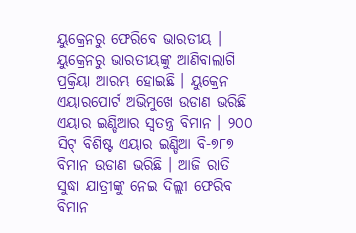ୟୁକ୍ରେନରୁ ଫେରିବେ ଭାରତୀୟ । ୟୁକ୍ରେନରୁ ଭାରତୀୟଙ୍କୁ ଆଣିବାଲାଗି ପ୍ରକ୍ରିୟା ଆରମ୍ଭ ହୋଇଛି । ୟୁକ୍ରେନ ଏୟାରପୋର୍ଟ ଅଭିମୁଖେ ଉଡାଣ ଭରିଛି ଏୟାର ଇଣ୍ଡିଆର ସ୍ୱତନ୍ତ୍ର ବିମାନ । ୨୦୦ ସିଟ୍ ବିଶିଷ୍ଟ ଏୟାର ଇଣ୍ଡିଆ ବି-୭୮୭ ବିମାନ ଉଡାଣ ଭରିଛି । ଆଜି ରାତି ସୁଦ୍ଧା ଯାତ୍ରୀଙ୍କୁ ନେଇ ଦିଲ୍ଲୀ ଫେରିବ ବିମାନ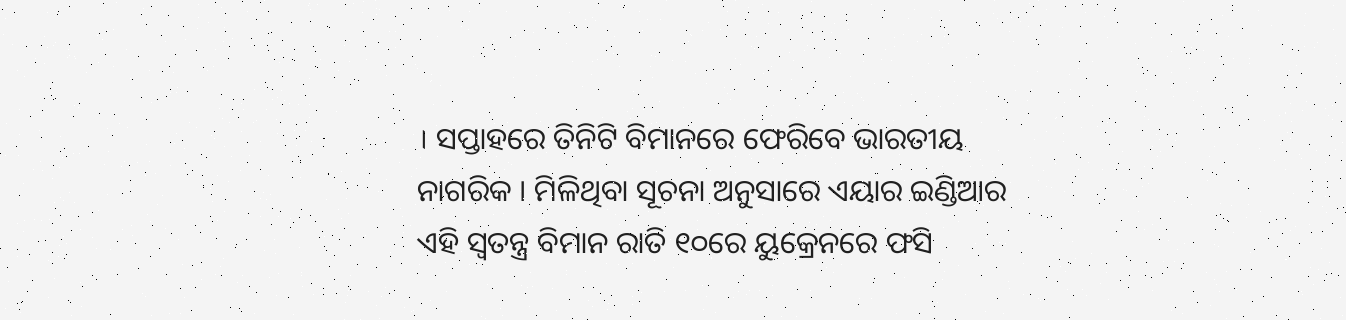। ସପ୍ତାହରେ ତିନିଟି ବିମାନରେ ଫେରିବେ ଭାରତୀୟ ନାଗରିକ । ମିଳିଥିବା ସୂଚନା ଅନୁସାରେ ଏୟାର ଇଣ୍ଡିଆର ଏହି ସ୍ୱତନ୍ତ୍ର ବିମାନ ରାତି ୧୦ରେ ୟୁକ୍ରେନରେ ଫସି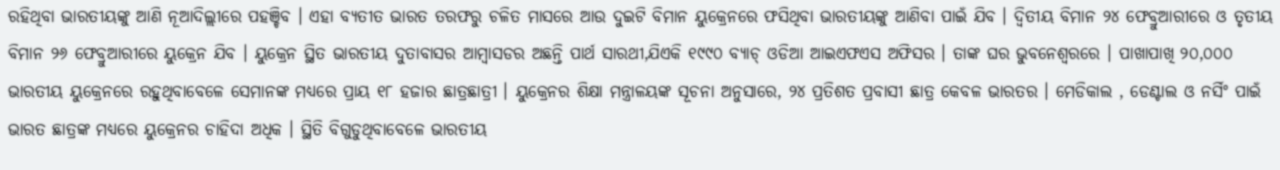ରହିଥିବା ଭାରତୀୟଙ୍କୁ ଆଣି ନୂଆଦିଲ୍ଲୀରେ ପହଞ୍ଚିବ । ଏହା ବ୍ୟତୀତ ଭାରତ ତରଫରୁ ଚଳିତ ମାସରେ ଆଉ ଦୁଇଟି ବିମାନ ୟୁକ୍ରେନରେ ଫସିଥିବା ଭାରତୀୟଙ୍କୁ ଆଣିବା ପାଇଁ ଯିବ । ଦ୍ୱିତୀୟ ବିମାନ ୨୪ ଫେବ୍ରୁଆରୀରେ ଓ ତୃତୀୟ ବିମାନ ୨୬ ଫେବ୍ରୁଆରୀରେ ୟୁକ୍ରେନ ଯିବ । ୟୁକ୍ରେନ ସ୍ଥିତ ଭାରତୀୟ ଦୁତାବାସର ଆମ୍ବାସଡର ଅଛନ୍ତି ପାର୍ଥ ସାରଥୀ,ଯିଏକି ୧୯୯୦ ବ୍ୟାଚ୍ ଓଡିଆ ଆଇଏଫଏସ ଅଫିସର । ତାଙ୍କ ଘର ଭୁବନେଶ୍ୱରରେ । ପାଖାପାଖି ୨୦,୦୦୦ ଭାରତୀୟ ୟୁକ୍ରେନରେ ରହୁଥିବାବେଳେ ସେମାନଙ୍କ ମଧ୍ୟରେ ପ୍ରାୟ ୧୮ ହଜାର ଛାତ୍ରଛାତ୍ରୀ । ୟୁକ୍ରେନର ଶିକ୍ଷା ମନ୍ତ୍ରାଳୟଙ୍କ ସୂଚନା ଅନୁସାରେ, ୨୪ ପ୍ରତିଶତ ପ୍ରବାସୀ ଛାତ୍ର କେବଳ ଭାରତର । ମେଡିକାଲ , ଡେଣ୍ଟାଲ ଓ ନର୍ସିଂ ପାଇଁ ଭାରତ ଛାତ୍ରଙ୍କ ମଧ୍ୟରେ ୟୁକ୍ରେନର ଚାହିଦା ଅଧିକ । ସ୍ଥିତି ବିଗୁଡୁଥିବାବେଳେ ଭାରତୀୟ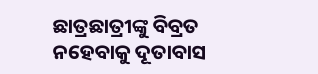ଛାତ୍ରଛାତ୍ରୀଙ୍କୁ ବିବ୍ରତ ନହେବାକୁ ଦୂତାବାସ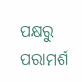ପକ୍ଷରୁ ପରାମର୍ଶ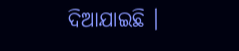ଦିଆଯାଇଛି ।